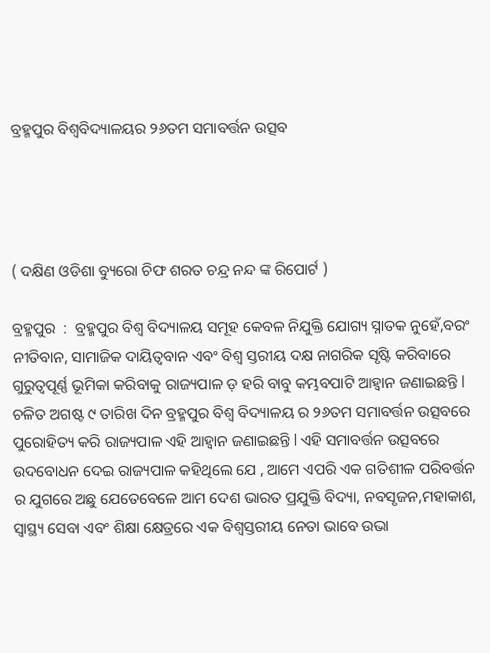ବ୍ରହ୍ମପୁର ବିଶ୍ବବିଦ୍ୟାଳୟର ୨୬ତମ ସମାବର୍ତ୍ତନ ଉତ୍ସବ




( ଦକ୍ଷିଣ ଓଡିଶା ବ୍ୟୁରୋ ଚିଫ ଶରତ ଚନ୍ଦ୍ର ନନ୍ଦ ଙ୍କ ରିପୋର୍ଟ )

ବ୍ରହ୍ମପୁର  :  ବ୍ରହ୍ମପୁର ବିଶ୍ଵ ବିଦ୍ୟାଳୟ ସମୂହ କେବଳ ନିଯୁକ୍ତି ଯୋଗ୍ୟ ସ୍ନାତକ ନୁହେଁ,ବରଂ ନୀତିବାନ, ସାମାଜିକ ଦାୟିତ୍ଵବାନ ଏବଂ ବିଶ୍ଵ ସ୍ତରୀୟ ଦକ୍ଷ ନାଗରିକ ସୃଷ୍ଟି କରିବାରେ ଗୁରୁତ୍ୱପୂର୍ଣ୍ଣ ଭୂମିକା କରିବାକୁ ରାଜ୍ୟପାଳ ଡ଼ ହରି ବାବୁ କମ୍ଭବପାଟି ଆହ୍ବାନ ଜଣାଇଛନ୍ତି l ଚଳିତ ଅଗଷ୍ଟ ୯ ତାରିଖ ଦିନ ବ୍ରହ୍ମପୁର ବିଶ୍ଵ ବିଦ୍ୟାଳୟ ର ୨୬ତମ ସମାବର୍ତ୍ତନ ଉତ୍ସବରେ ପୁରୋହିତ୍ୟ କରି ରାଜ୍ୟପାଳ ଏହି ଆହ୍ବାନ ଜଣାଇଛନ୍ତି l ଏହି ସମାବର୍ତ୍ତନ ଉତ୍ସବରେ ଉଦବୋଧନ ଦେଇ ରାଜ୍ୟପାଳ କହିଥିଲେ ଯେ , ଆମେ ଏପରି ଏକ ଗତିଶୀଳ ପରିବର୍ତ୍ତନ ର ଯୁଗରେ ଅଛୁ ଯେତେବେଳେ ଆମ ଦେଶ ଭାରତ ପ୍ରଯୁକ୍ତି ବିଦ୍ୟା, ନବସୃଜନ,ମହାକାଶ, ସ୍ବାସ୍ଥ୍ୟ ସେବା ଏବଂ ଶିକ୍ଷା କ୍ଷେତ୍ରରେ ଏକ ବିଶ୍ବସ୍ତରୀୟ ନେତା ଭାବେ ଉଭା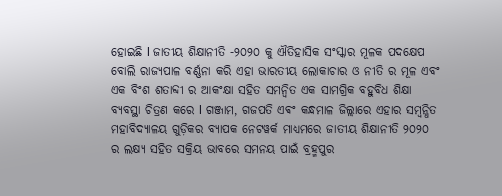ହୋଇଛି l ଜାତୀୟ ଶିକ୍ଷାନୀତି -୨୦୨୦ କୁ ଐତିହାସିକ ସଂସ୍କାର ମୂଳକ ପଦକ୍ଷେପ ବୋଲି ରାଜ୍ୟପାଳ ବର୍ଣ୍ଣନା କରି ଏହା ଭାରତୀୟ ଲୋକାଚାର ଓ ନୀତି ର ମୂଳ ଏବଂ ଏକ ବିଂଶ ଶତାବ୍ଦୀ ର ଆକଂକ୍ଷା ସହିତ ସମନ୍ୱିତ ଏକ ସାମଗ୍ରିକ ବହୁବିଧ ଶିକ୍ଷା ବ୍ୟବସ୍ଥା ଚିତ୍ରଣ କରେ l ଗଞ୍ଜାମ, ଗଜପତି ଏଵଂ କନ୍ଧମାଳ ଜିଲ୍ଲାରେ ଏହାର ସମ୍ବନ୍ଧିତ ମହାବିଦ୍ୟାଳୟ ଗୁଡ଼ିକର ବ୍ୟାପକ ନେଟୱର୍କ ମାଧ୍ୟମରେ ଜାତୀୟ ଶିକ୍ଷାନୀତି ୨୦୨୦ ର ଲକ୍ଷ୍ୟ ସହିତ ସକ୍ରିୟ ଭାବରେ ସମନୟ ପାଇଁ ବ୍ରହ୍ମପୁର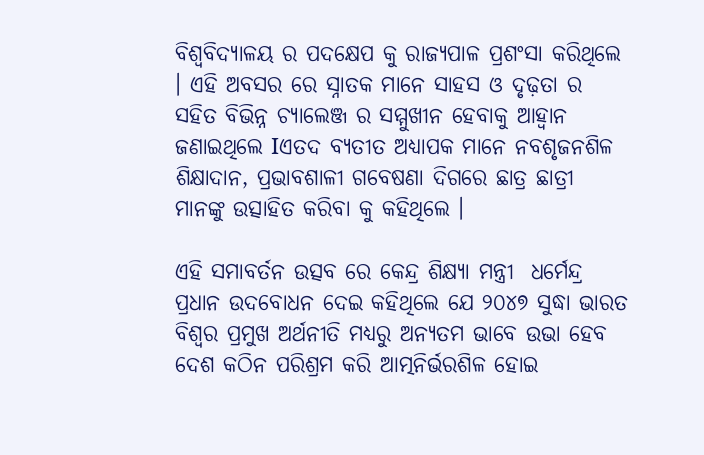ବିଶ୍ଵବିଦ୍ୟାଳୟ ର ପଦକ୍ଷେପ କୁ ରାଜ୍ୟପାଳ ପ୍ରଶଂସା କରିଥିଲେ । ଏହି ଅବସର ରେ ସ୍ନାତକ ମାନେ ସାହସ ଓ ଦୃଢ଼ତା ର ସହିତ ବିଭିନ୍ନ ଚ୍ୟାଲେଞ୍ଜ ର ସମ୍ମୁଖୀନ ହେବାକୁ ଆହ୍ଵାନ ଜଣାଇଥିଲେ Iଏତଦ ବ୍ୟତୀତ ଅଧ୍ୟାପକ ମାନେ ନବଶୃଜନଶିଳ ଶିକ୍ଷାଦାନ, ପ୍ରଭାବଶାଳୀ ଗବେଷଣା ଦିଗରେ ଛାତ୍ର ଛାତ୍ରୀ ମାନଙ୍କୁ ଉତ୍ସାହିତ କରିବା କୁ କହିଥିଲେ ।

ଏହି ସମାବର୍ତନ ଉତ୍ସବ ରେ କେନ୍ଦ୍ର ଶିକ୍ଷ୍ୟା ମନ୍ତ୍ରୀ  ଧର୍ମେନ୍ଦ୍ର ପ୍ରଧାନ ଉଦବୋଧନ ଦେଇ କହିଥିଲେ ଯେ ୨୦୪୭ ସୁଦ୍ଧା ଭାରତ ବିଶ୍ୱର ପ୍ରମୁଖ ଅର୍ଥନୀତି ମଧ୍ୟରୁ ଅନ୍ୟତମ ଭାବେ ଉଭା ହେବ ଦେଶ କଠିନ ପରିଶ୍ରମ କରି ଆତ୍ମନିର୍ଭରଶିଳ ହୋଇ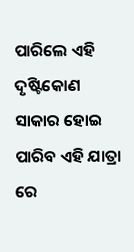ପାରିଲେ ଏହି ଦୃଷ୍ଟିକୋଣ ସାକାର ହୋଇ ପାରିବ ଏହି ଯାତ୍ରା ରେ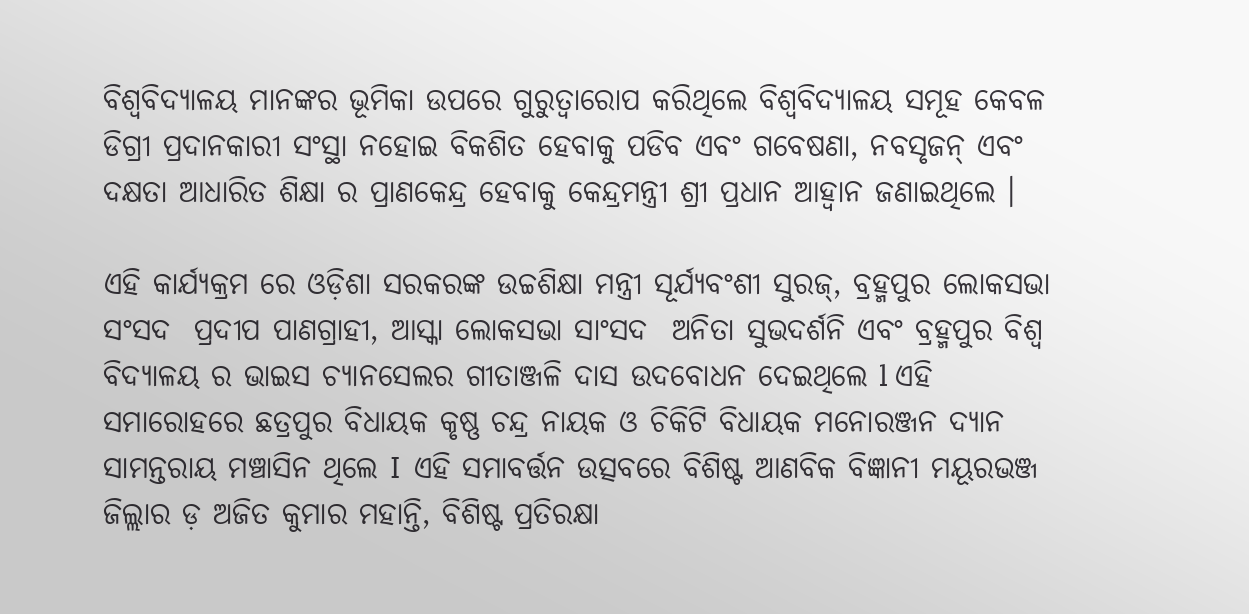ବିଶ୍ବବିଦ୍ୟାଳୟ ମାନଙ୍କର ଭୂମିକା ଉପରେ ଗୁରୁତ୍ୱାରୋପ କରିଥିଲେ ବିଶ୍ଵବିଦ୍ୟାଳୟ ସମୂହ କେବଳ ଡିଗ୍ରୀ ପ୍ରଦାନକାରୀ ସଂସ୍ଥା ନହୋଇ ବିକଶିତ ହେବାକୁ ପଡିବ ଏବଂ ଗବେଷଣା, ନବସୃଜନ୍ ଏବଂ ଦକ୍ଷତା ଆଧାରିତ ଶିକ୍ଷା ର ପ୍ରାଣକେନ୍ଦ୍ର ହେବାକୁ କେନ୍ଦ୍ରମନ୍ତ୍ରୀ ଶ୍ରୀ ପ୍ରଧାନ ଆହ୍ବାନ ଜଣାଇଥିଲେ ।

ଏହି କାର୍ଯ୍ୟକ୍ରମ ରେ ଓଡ଼ିଶା ସରକରଙ୍କ ଉଚ୍ଚଶିକ୍ଷା ମନ୍ତ୍ରୀ ସୂର୍ଯ୍ୟବଂଶୀ ସୁରଜ୍, ବ୍ରହ୍ମପୁର ଲୋକସଭା ସଂସଦ  ପ୍ରଦୀପ ପାଣଗ୍ରାହୀ, ଆସ୍କା ଲୋକସଭା ସାଂସଦ  ଅନିତା ସୁଭଦର୍ଶନି ଏବଂ ବ୍ରହ୍ମପୁର ବିଶ୍ଵ ବିଦ୍ୟାଳୟ ର ଭାଇସ ଚ୍ୟାନସେଲର ଗୀତାଞ୍ଜଳି ଦାସ ଉଦବୋଧନ ଦେଇଥିଲେ l ଏହି ସମାରୋହରେ ଛତ୍ରପୁର ବିଧାୟକ କୃଷ୍ଣ ଚନ୍ଦ୍ର ନାୟକ ଓ ଚିକିଟି ବିଧାୟକ ମନୋରଞ୍ଜନ ଦ୍ୟାନ ସାମନ୍ତରାୟ ମଞ୍ଚାସିନ ଥିଲେ I  ଏହି ସମାବର୍ତ୍ତନ ଉତ୍ସବରେ ବିଶିଷ୍ଟ ଆଣବିକ ବିଜ୍ଞାନୀ ମୟୂରଭଞ୍ଜ ଜିଲ୍ଲାର ଡ଼ ଅଜିତ କୁମାର ମହାନ୍ତି, ବିଶିଷ୍ଟ ପ୍ରତିରକ୍ଷା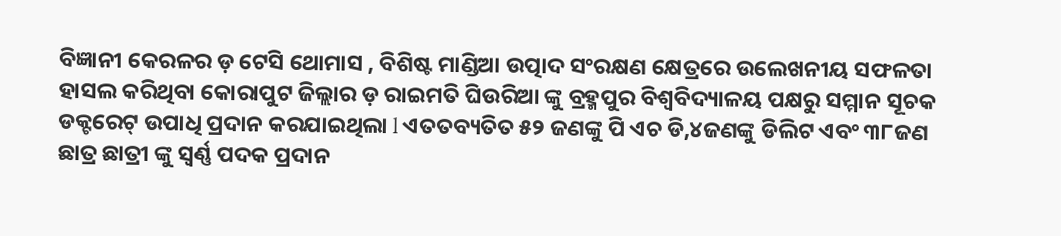ବିଜ୍ଞାନୀ କେରଳର ଡ଼ ଟେସି ଥୋମାସ , ବିଶିଷ୍ଟ ମାଣ୍ଡିଆ ଉତ୍ପାଦ ସଂରକ୍ଷଣ କ୍ଷେତ୍ରରେ ଉଲେଖନୀୟ ସଫଳତା ହାସଲ କରିଥିବା କୋରାପୁଟ ଜିଲ୍ଲାର ଡ଼ ରାଇମତି ଘିଉରିଆ ଙ୍କୁ ବ୍ରହ୍ମପୁର ବିଶ୍ଵବିଦ୍ୟାଳୟ ପକ୍ଷରୁ ସମ୍ମାନ ସୂଚକ ଡକ୍ଟରେଟ୍ ଉପାଧି ପ୍ରଦାନ କରଯାଇଥିଲା l ଏତତବ୍ୟତିତ ୫୨ ଜଣଙ୍କୁ ପି ଏଚ ଡି,୪ଜଣଙ୍କୁ ଡିଲିଟ ଏବଂ ୩୮ଜଣ ଛାତ୍ର ଛାତ୍ରୀ ଙ୍କୁ ସ୍ଵର୍ଣ୍ଣ ପଦକ ପ୍ରଦାନ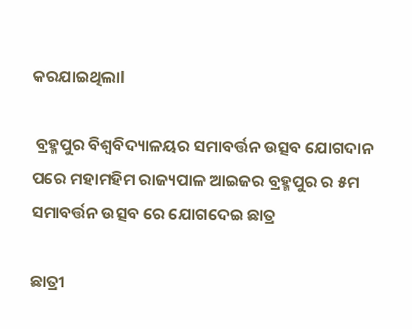କରଯାଇଥିଲାl

 ବ୍ରହ୍ମପୁର ବିଶ୍ବବିଦ୍ୟାଳୟର ସମାବର୍ତ୍ତନ ଉତ୍ସବ ଯୋଗଦାନ ପରେ ମହାମହିମ ରାଜ୍ୟପାଳ ଆଇଜର ବ୍ରହ୍ମପୁର ର ୫ମ ସମାବର୍ତ୍ତନ ଉତ୍ସବ ରେ ଯୋଗଦେଇ ଛାତ୍ର

ଛାତ୍ରୀ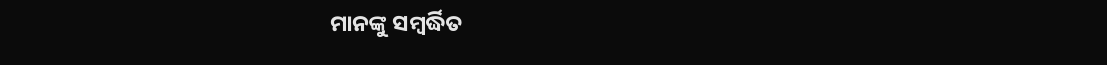ମାନଙ୍କୁ ସମ୍ବର୍ଦ୍ଧିତ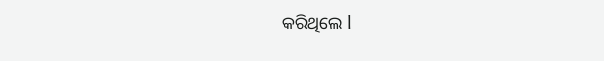କରିଥିଲେ l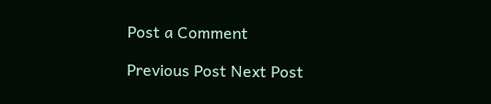Post a Comment

Previous Post Next Post